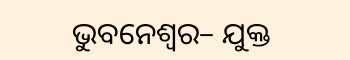ଭୁବନେଶ୍ୱର– ଯୁକ୍ତ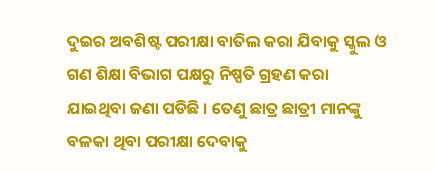ଦୁଇର ଅବଶିଷ୍ଟ ପରୀକ୍ଷା ବାତିଲ କରା ଯିବାକୁ ସ୍କୁଲ ଓ ଗଣ ଶିକ୍ଷା ବିଭାଗ ପକ୍ଷରୁ ନିଷ୍ପତି ଗ୍ରହଣ କରା ଯାଇଥିବା ଜଣା ପଡିଛି । ତେଣୁ ଛାତ୍ର ଛାତ୍ରୀ ମାନଙ୍କୁ ବଳକା ଥିବା ପରୀକ୍ଷା ଦେବାକୁ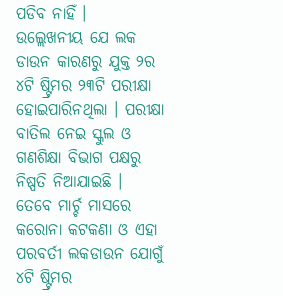ପଡିବ ନାହିଁ ।
ଉଲ୍ଲେଖନୀୟ ଯେ ଲକ ଡାଉନ କାରଣରୁ ଯୁକ୍ତ ୨ର ୪ଟି ଷ୍ଟ୍ରିମର ୨୩ଟି ପରୀକ୍ଷା ହୋଇପାରିନଥିଲା । ପରୀକ୍ଷା ବାତିଲ ନେଇ ସ୍କୁଲ ଓ ଗଣଶିକ୍ଷା ବିଭାଗ ପକ୍ଷରୁ ନିଷ୍ପତି ନିଆଯାଇଛି ।
ତେବେ ମାର୍ଚ୍ଚ ମାସରେ କରୋନା କଟକଣା ଓ ଏହା ପରବର୍ତୀ ଲକଡାଉନ ଯୋଗୁଁ ୪ଟି ଷ୍ଟ୍ରିମର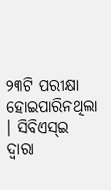୨୩ଟି ପରୀକ୍ଷା ହୋଇପାରିନଥିଲା । ସିବିଏସ୍ଇ ଦ୍ୱାରା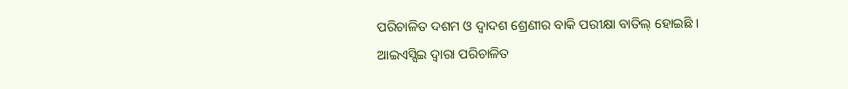ପରିଚାଳିତ ଦଶମ ଓ ଦ୍ୱାଦଶ ଶ୍ରେଣୀର ବାକି ପରୀକ୍ଷା ବାତିଲ୍ ହୋଇଛି । ଆଇଏସ୍ସିଇ ଦ୍ୱାରା ପରିଚାଳିତ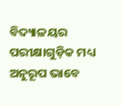ବିଦ୍ୟାଳୟର ପରୀକ୍ଷାଗୁଡ଼ିକ ମଧ୍ୟ ଅନୁରୂପ ଭାବେ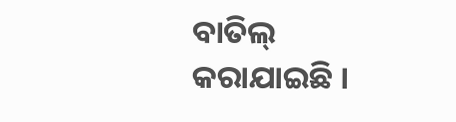ବାତିଲ୍ କରାଯାଇଛି ।